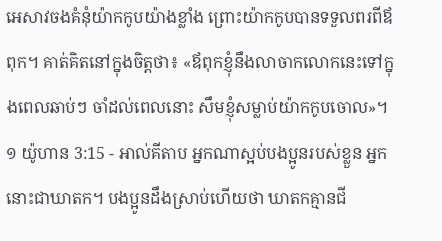អេសាវចងគំនុំយ៉ាកកូបយ៉ាងខ្លាំង ព្រោះយ៉ាកកូបបានទទួលពរពីឪពុក។ គាត់គិតនៅក្នុងចិត្តថា៖ «ឪពុកខ្ញុំនឹងលាចាកលោកនេះទៅក្នុងពេលឆាប់ៗ ចាំដល់ពេលនោះ សឹមខ្ញុំសម្លាប់យ៉ាកកូបចោល»។
១ យ៉ូហាន 3:15 - អាល់គីតាប អ្នកណាស្អប់បងប្អូនរបស់ខ្លួន អ្នកនោះជាឃាតក។ បងប្អូនដឹងស្រាប់ហើយថា ឃាតកគ្មានជី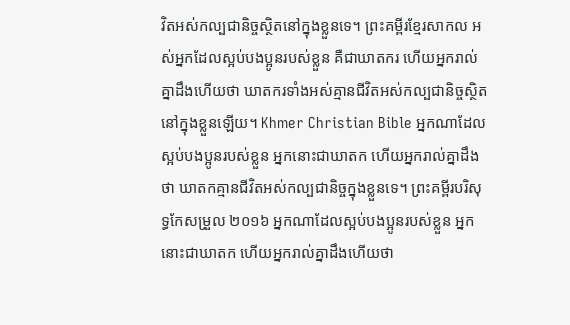វិតអស់កល្បជានិច្ចស្ថិតនៅក្នុងខ្លួនទេ។ ព្រះគម្ពីរខ្មែរសាកល អស់អ្នកដែលស្អប់បងប្អូនរបស់ខ្លួន គឺជាឃាតករ ហើយអ្នករាល់គ្នាដឹងហើយថា ឃាតករទាំងអស់គ្មានជីវិតអស់កល្បជានិច្ចស្ថិតនៅក្នុងខ្លួនឡើយ។ Khmer Christian Bible អ្នកណាដែលស្អប់បងប្អូនរបស់ខ្លួន អ្នកនោះជាឃាតក ហើយអ្នករាល់គ្នាដឹងថា ឃាតកគ្មានជីវិតអស់កល្បជានិច្ចក្នុងខ្លួនទេ។ ព្រះគម្ពីរបរិសុទ្ធកែសម្រួល ២០១៦ អ្នកណាដែលស្អប់បងប្អូនរបស់ខ្លួន អ្នកនោះជាឃាតក ហើយអ្នករាល់គ្នាដឹងហើយថា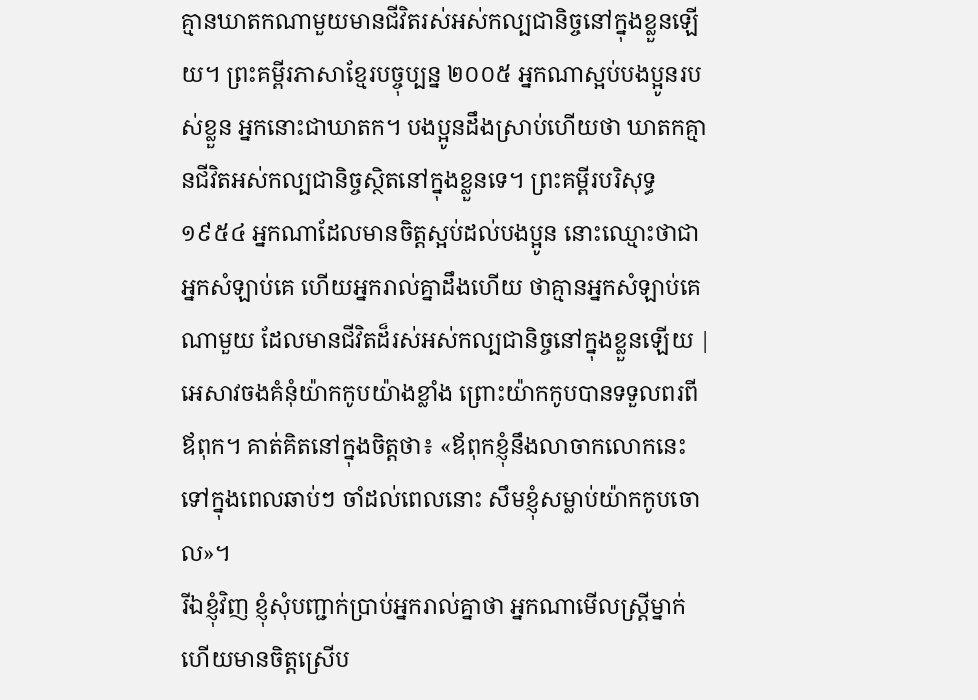គ្មានឃាតកណាមួយមានជីវិតរស់អស់កល្បជានិច្ចនៅក្នុងខ្លួនឡើយ។ ព្រះគម្ពីរភាសាខ្មែរបច្ចុប្បន្ន ២០០៥ អ្នកណាស្អប់បងប្អូនរបស់ខ្លួន អ្នកនោះជាឃាតក។ បងប្អូនដឹងស្រាប់ហើយថា ឃាតកគ្មានជីវិតអស់កល្បជានិច្ចស្ថិតនៅក្នុងខ្លួនទេ។ ព្រះគម្ពីរបរិសុទ្ធ ១៩៥៤ អ្នកណាដែលមានចិត្តស្អប់ដល់បងប្អូន នោះឈ្មោះថាជាអ្នកសំឡាប់គេ ហើយអ្នករាល់គ្នាដឹងហើយ ថាគ្មានអ្នកសំឡាប់គេណាមួយ ដែលមានជីវិតដ៏រស់អស់កល្បជានិច្ចនៅក្នុងខ្លួនឡើយ |
អេសាវចងគំនុំយ៉ាកកូបយ៉ាងខ្លាំង ព្រោះយ៉ាកកូបបានទទួលពរពីឪពុក។ គាត់គិតនៅក្នុងចិត្តថា៖ «ឪពុកខ្ញុំនឹងលាចាកលោកនេះទៅក្នុងពេលឆាប់ៗ ចាំដល់ពេលនោះ សឹមខ្ញុំសម្លាប់យ៉ាកកូបចោល»។
រីឯខ្ញុំវិញ ខ្ញុំសុំបញ្ជាក់ប្រាប់អ្នករាល់គ្នាថា អ្នកណាមើលស្ដ្រីម្នាក់ ហើយមានចិត្ដស្រើប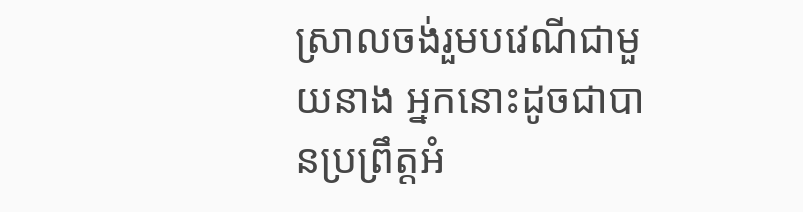ស្រាលចង់រួមបវេណីជាមួយនាង អ្នកនោះដូចជាបានប្រព្រឹត្ដអំ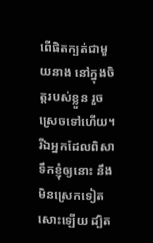ពើផិតក្បត់ជាមួយនាង នៅក្នុងចិត្ដរបស់ខ្លួន រួចស្រេចទៅហើយ។
រីឯអ្នកដែលពិសាទឹកខ្ញុំឲ្យនោះ នឹងមិនស្រេកទៀតសោះឡើយ ដ្បិត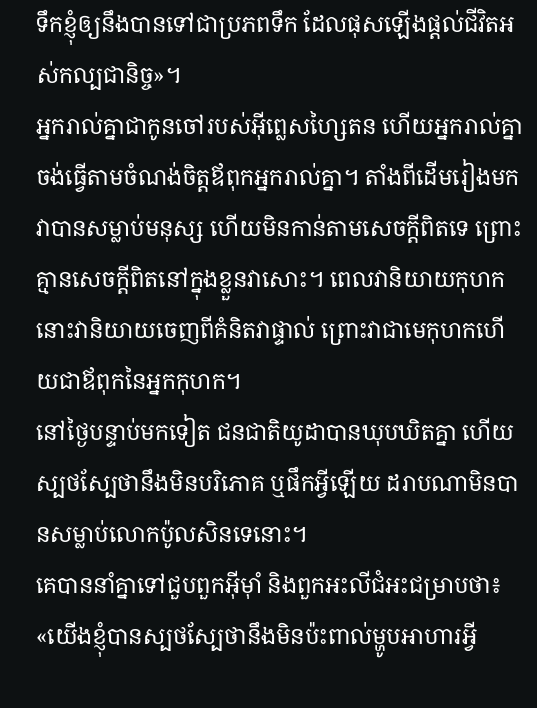ទឹកខ្ញុំឲ្យនឹងបានទៅជាប្រភពទឹក ដែលផុសឡើងផ្ដល់ជីវិតអស់កល្បជានិច្ច»។
អ្នករាល់គ្នាជាកូនចៅរបស់អ៊ីព្លេសហ្សៃតន ហើយអ្នករាល់គ្នាចង់ធ្វើតាមចំណង់ចិត្ដឪពុកអ្នករាល់គ្នា។ តាំងពីដើមរៀងមកវាបានសម្លាប់មនុស្ស ហើយមិនកាន់តាមសេចក្ដីពិតទេ ព្រោះគ្មានសេចក្ដីពិតនៅក្នុងខ្លួនវាសោះ។ ពេលវានិយាយកុហក នោះវានិយាយចេញពីគំនិតវាផ្ទាល់ ព្រោះវាជាមេកុហកហើយជាឪពុកនៃអ្នកកុហក។
នៅថ្ងៃបន្ទាប់មកទៀត ជនជាតិយូដាបានឃុបឃិតគ្នា ហើយស្បថស្បែថានឹងមិនបរិភោគ ឬផឹកអ្វីឡើយ ដរាបណាមិនបានសម្លាប់លោកប៉ូលសិនទេនោះ។
គេបាននាំគ្នាទៅជួបពួកអ៊ីមុាំ និងពួកអះលីជំអះជម្រាបថា៖ «យើងខ្ញុំបានស្បថស្បែថានឹងមិនប៉ះពាល់ម្ហូបអាហារអ្វី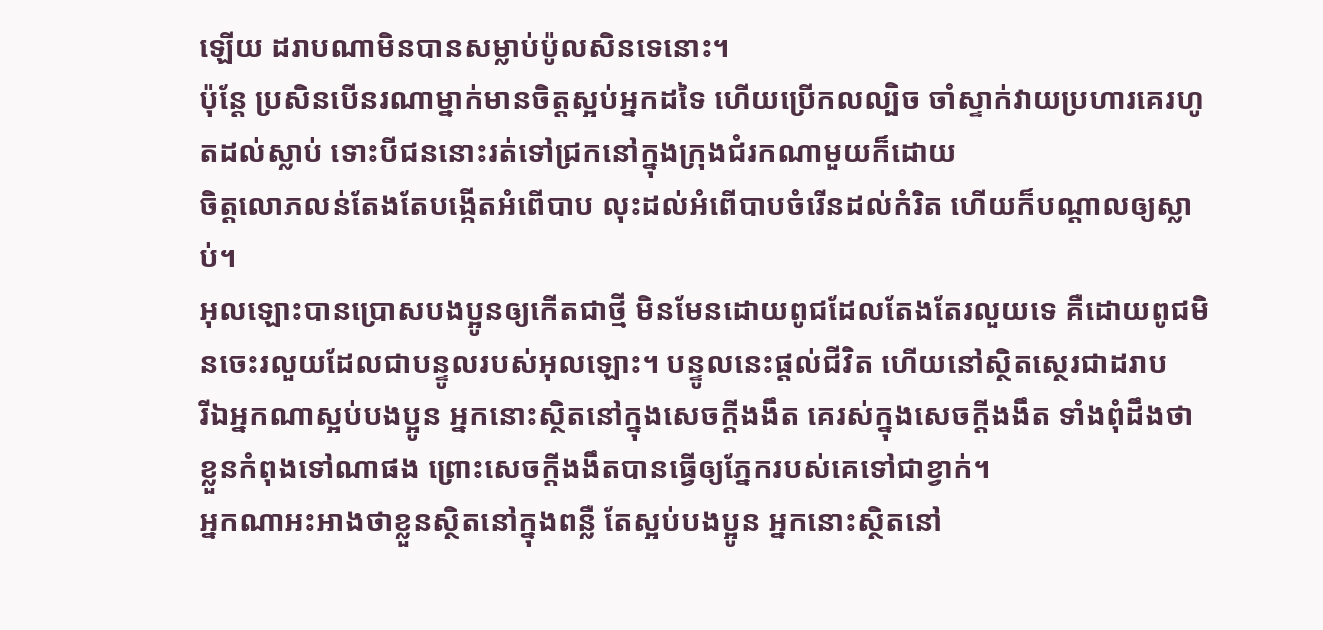ឡើយ ដរាបណាមិនបានសម្លាប់ប៉ូលសិនទេនោះ។
ប៉ុន្តែ ប្រសិនបើនរណាម្នាក់មានចិត្តស្អប់អ្នកដទៃ ហើយប្រើកលល្បិច ចាំស្ទាក់វាយប្រហារគេរហូតដល់ស្លាប់ ទោះបីជននោះរត់ទៅជ្រកនៅក្នុងក្រុងជំរកណាមួយក៏ដោយ
ចិត្ដលោភលន់តែងតែបង្កើតអំពើបាប លុះដល់អំពើបាបចំរើនដល់កំរិត ហើយក៏បណ្ដាលឲ្យស្លាប់។
អុលឡោះបានប្រោសបងប្អូនឲ្យកើតជាថ្មី មិនមែនដោយពូជដែលតែងតែរលួយទេ គឺដោយពូជមិនចេះរលួយដែលជាបន្ទូលរបស់អុលឡោះ។ បន្ទូលនេះផ្ដល់ជីវិត ហើយនៅស្ថិតស្ថេរជាដរាប
រីឯអ្នកណាស្អប់បងប្អូន អ្នកនោះស្ថិតនៅក្នុងសេចក្ដីងងឹត គេរស់ក្នុងសេចក្ដីងងឹត ទាំងពុំដឹងថាខ្លួនកំពុងទៅណាផង ព្រោះសេចក្ដីងងឹតបានធ្វើឲ្យភ្នែករបស់គេទៅជាខ្វាក់។
អ្នកណាអះអាងថាខ្លួនស្ថិតនៅក្នុងពន្លឺ តែស្អប់បងប្អូន អ្នកនោះស្ថិតនៅ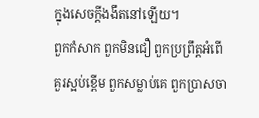ក្នុងសេចក្ដីងងឹតនៅឡើយ។
ពួកកំសាក ពួកមិនជឿ ពួកប្រព្រឹត្ដអំពើគួរស្អប់ខ្ពើម ពួកសម្លាប់គេ ពួកប្រាសចា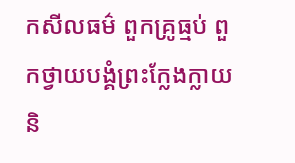កសីលធម៌ ពួកគ្រូធ្មប់ ពួកថ្វាយបង្គំព្រះក្លែងក្លាយ និ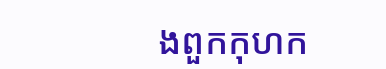ងពួកកុហក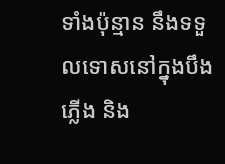ទាំងប៉ុន្មាន នឹងទទួលទោសនៅក្នុងបឹងភ្លើង និង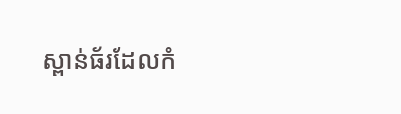ស្ពាន់ធ័រដែលកំ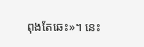ពុងតែឆេះ»។ នេះ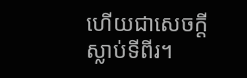ហើយជាសេចក្ដីស្លាប់ទីពីរ។